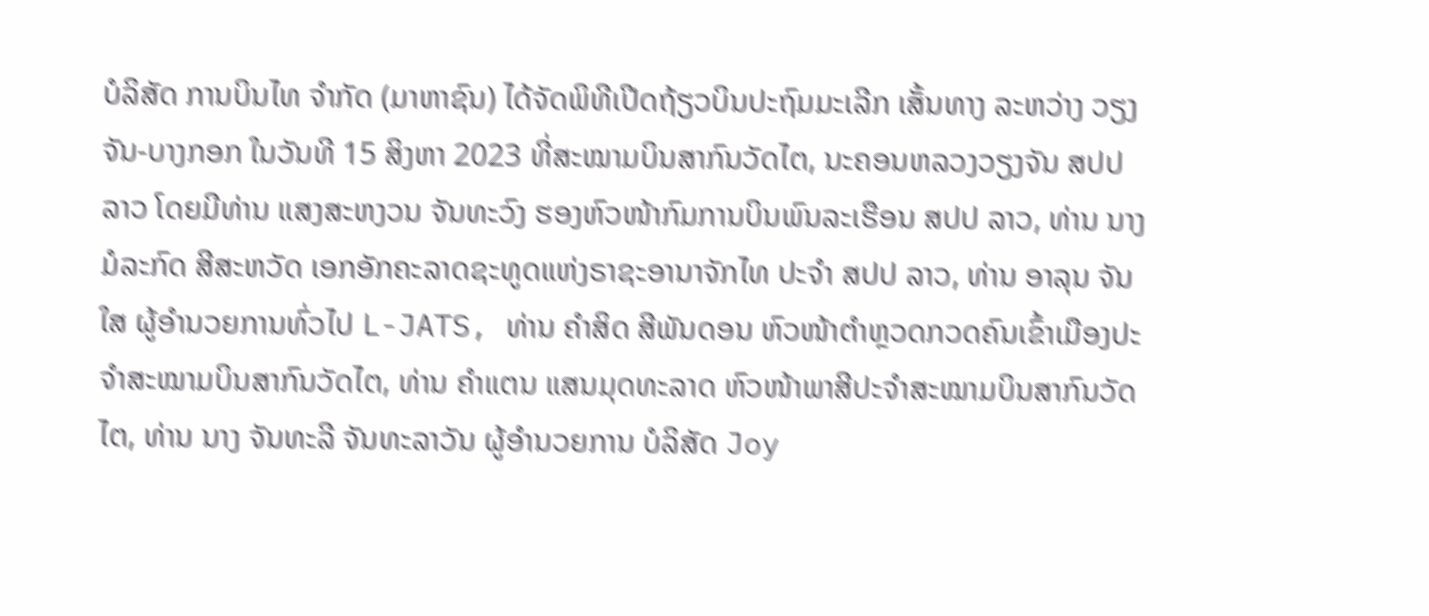ບໍລິສັດ ການບິນໄທ ຈຳກັດ (ມາຫາຊົນ) ໄດ້ຈັດພິທີເປີດຖ້ຽວບິນປະຖົມມະເລີກ ເສັ້ນທາງ ລະຫວ່າງ ວຽງຈັນ-ບາງກອກ ໃນວັນທີ 15 ສິງຫາ 2023 ທີ່ສະໝາມບິນສາກົນວັດໄຕ, ນະຄອນຫລວງວຽງຈັນ ສປປ ລາວ ໂດຍມີທ່ານ ແສງສະຫງວນ ຈັນທະວົງ ຮອງຫົວໜ້າກົມການບິນພົນລະເຮືອນ ສປປ ລາວ, ທ່ານ ນາງ ມໍລະກົດ ສີສະຫວັດ ເອກອັກຄະລາດຊະທູດແຫ່ງຣາຊະອານາຈັກໄທ ປະຈຳ ສປປ ລາວ, ທ່ານ ອາລຸນ ຈັນໃສ ຜູ້ອຳນວຍການທົ່ວໄປ L-JATS, ທ່ານ ຄຳສິດ ສີພັນດອນ ຫົວໜ້າຕຳຫຼວດກວດຄົນເຂົ້າເມືອງປະຈຳສະໝາມບິນສາກົນວັດໄຕ, ທ່ານ ຄຳແຕນ ແສນມຸດທະລາດ ຫົວໜ້າພາສີປະຈຳສະໝາມບິນສາກົນວັດໄຕ, ທ່ານ ນາງ ຈັນທະລີ ຈັນທະລາວັນ ຜູ້ອຳນວຍການ ບໍລິສັດ Joy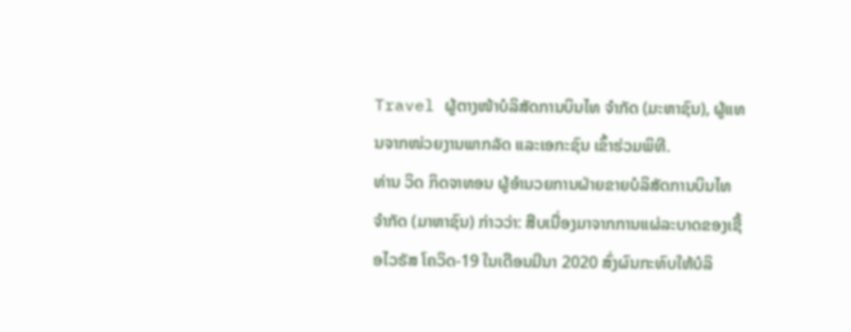Travel ຜູ້ຕາງໜ້າບໍລິສັດການບິນໄທ ຈຳກັດ (ມະຫາຊົນ), ຜູ້ແທນຈາກໜ່ວຍງານພາກລັດ ແລະເອກະຊົນ ເຂົ້າຮ່ວມພິທີ.
ທ່ານ ວິດ ກິດຈາທອນ ຜູ້ອຳນວຍການຝ່າຍຂາຍບໍລິສັດການບິນໄທ ຈຳກັດ (ມາຫາຊົນ) ກ່າວວ່າ: ສືບເນື່ອງມາຈາກການແຜ່ລະບາດຂອງເຊື້ອໄວຣັສ ໂຄວິດ-19 ໃນເດືອນມີນາ 2020 ສົ່ງຜົນກະທົບໃຫ້ບໍລິ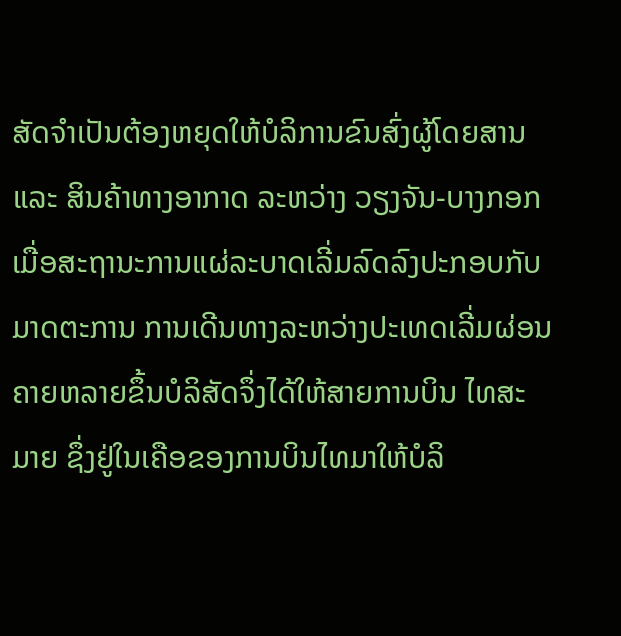ສັດຈຳເປັນຕ້ອງຫຍຸດໃຫ້ບໍລິການຂົນສົ່ງຜູ້ໂດຍສານ ແລະ ສິນຄ້າທາງອາກາດ ລະຫວ່າງ ວຽງຈັນ-ບາງກອກ ເມື່ອສະຖານະການແຜ່ລະບາດເລີ່ມລົດລົງປະກອບກັບມາດຕະການ ການເດີນທາງລະຫວ່າງປະເທດເລີ່ມຜ່ອນຄາຍຫລາຍຂຶ້ນບໍລິສັດຈຶ່ງໄດ້ໃຫ້ສາຍການບິນ ໄທສະມາຍ ຊຶ່ງຢູ່ໃນເຄືອຂອງການບິນໄທມາໃຫ້ບໍລິ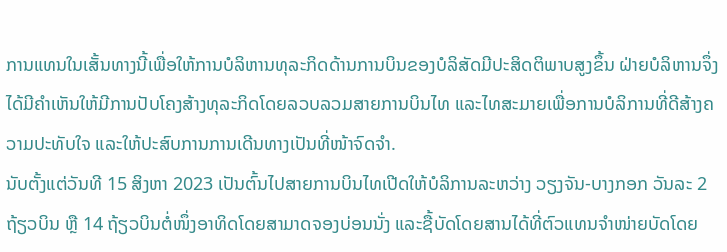ການແທນໃນເສັ້ນທາງນີ້ເພື່ອໃຫ້ການບໍລິຫານທຸລະກິດດ້ານການບິນຂອງບໍລິສັດມີປະສິດຕິພາບສູງຂຶ້ນ ຝ່າຍບໍລິຫານຈຶ່ງໄດ້ມີຄຳເຫັນໃຫ້ມີການປັບໂຄງສ້າງທຸລະກິດໂດຍລວບລວມສາຍການບິນໄທ ແລະໄທສະມາຍເພື່ອການບໍລິການທີ່ດີສ້າງຄວາມປະທັບໃຈ ແລະໃຫ້ປະສົບການການເດີນທາງເປັນທີ່ໜ້າຈົດຈຳ.
ນັບຕັ້ງແຕ່ວັນທີ 15 ສິງຫາ 2023 ເປັນຕົ້ນໄປສາຍການບິນໄທເປີດໃຫ້ບໍລິການລະຫວ່າງ ວຽງຈັນ-ບາງກອກ ວັນລະ 2 ຖ້ຽວບິນ ຫຼື 14 ຖ້ຽວບິນຕໍ່ໜຶ່ງອາທິດໂດຍສາມາດຈອງບ່ອນນັ່ງ ແລະຊື້ບັດໂດຍສານໄດ້ທີ່ຕົວແທນຈຳໜ່າຍບັດໂດຍ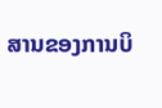ສານຂອງການບິ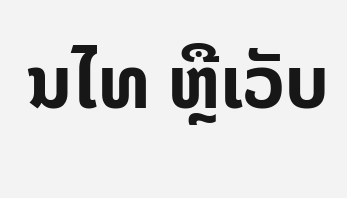ນໄທ ຫຼືເວັບ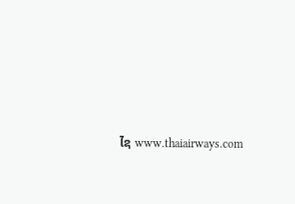ໄຊ www.thaiairways.com